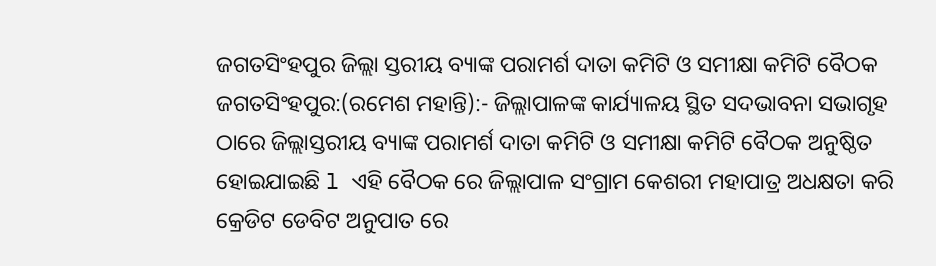ଜଗତସିଂହପୁର ଜିଲ୍ଲା ସ୍ତରୀୟ ବ୍ୟାଙ୍କ ପରାମର୍ଶ ଦାତା କମିଟି ଓ ସମୀକ୍ଷା କମିଟି ବୈଠକ
ଜଗତସିଂହପୁର:(ରମେଶ ମହାନ୍ତି):- ଜିଲ୍ଲାପାଳଙ୍କ କାର୍ଯ୍ୟାଳୟ ସ୍ଥିତ ସଦଭାବନା ସଭାଗୃହ ଠାରେ ଜିଲ୍ଲାସ୍ତରୀୟ ବ୍ୟାଙ୍କ ପରାମର୍ଶ ଦାତା କମିଟି ଓ ସମୀକ୍ଷା କମିଟି ବୈଠକ ଅନୁଷ୍ଠିତ ହୋଇଯାଇଛି l ଏହି ବୈଠକ ରେ ଜିଲ୍ଲାପାଳ ସଂଗ୍ରାମ କେଶରୀ ମହାପାତ୍ର ଅଧକ୍ଷତା କରି କ୍ରେଡିଟ ଡେବିଟ ଅନୁପାତ ରେ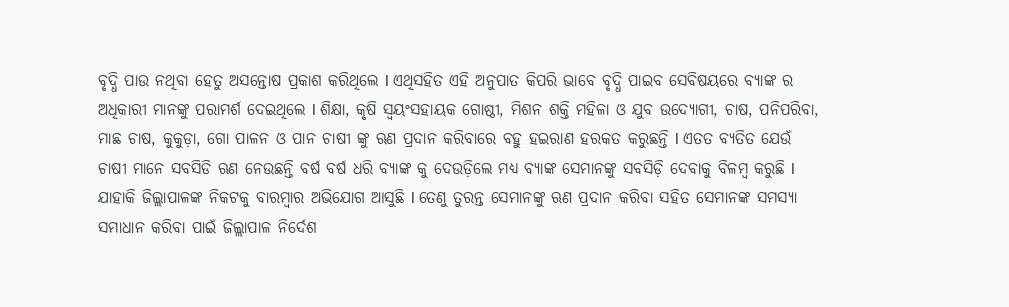ବୃଦ୍ଧି ପାଉ ନଥିବା ହେତୁ ଅସନ୍ତୋଷ ପ୍ରକାଶ କରିଥିଲେ l ଏଥିସହିତ ଏହି ଅନୁପାତ କିପରି ଭାବେ ବୃଦ୍ଧି ପାଇବ ସେବିଷୟରେ ବ୍ୟାଙ୍କ ର ଅଧିକାରୀ ମାନଙ୍କୁ ପରାମର୍ଶ ଦେଇଥିଲେ l ଶିକ୍ଷା, କୃଷି ସ୍ୱୟଂସହାୟକ ଗୋଷ୍ଠୀ, ମିଶନ ଶକ୍ତି ମହିଳା ଓ ଯୁବ ଉଦ୍ୟୋଗୀ, ଚାଷ, ପନିପରିବା, ମାଛ ଚାଷ, କୁକୁଡ଼ା, ଗୋ ପାଳନ ଓ ପାନ ଚାଷୀ ଙ୍କୁ ଋଣ ପ୍ରଦାନ କରିବାରେ ବହୁ ହଇରାଣ ହରକତ କରୁଛନ୍ତି l ଏତତ ବ୍ୟତିତ ଯେଉଁ ଚାଷୀ ମାନେ ସବସିଡି ଋଣ ନେଉଛନ୍ତି ବର୍ଷ ବର୍ଷ ଧରି ବ୍ୟାଙ୍କ କୁ ଦେଉଡ଼ିଲେ ମଧ୍ୟ ବ୍ୟାଙ୍କ ସେମାନଙ୍କୁ ସବସିଡ଼ି ଦେବାକୁ ବିଳମ୍ବ କରୁଛି l ଯାହାକି ଜିଲ୍ଲାପାଳଙ୍କ ନିକଟକୁ ବାରମ୍ବାର ଅଭିଯୋଗ ଆସୁଛି l ତେଣୁ ତୁରନ୍ତ ସେମାନଙ୍କୁ ଋଣ ପ୍ରଦାନ କରିବା ସହିତ ସେମାନଙ୍କ ସମସ୍ୟା ସମାଧାନ କରିବା ପାଇଁ ଜିଲ୍ଲାପାଳ ନିର୍ଦେଶ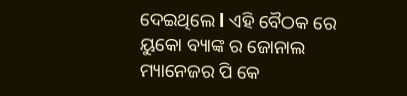ଦେଇଥିଲେ l ଏହି ବୈଠକ ରେ ୟୁକୋ ବ୍ୟାଙ୍କ ର ଜୋନାଲ ମ୍ୟାନେଜର ପି କେ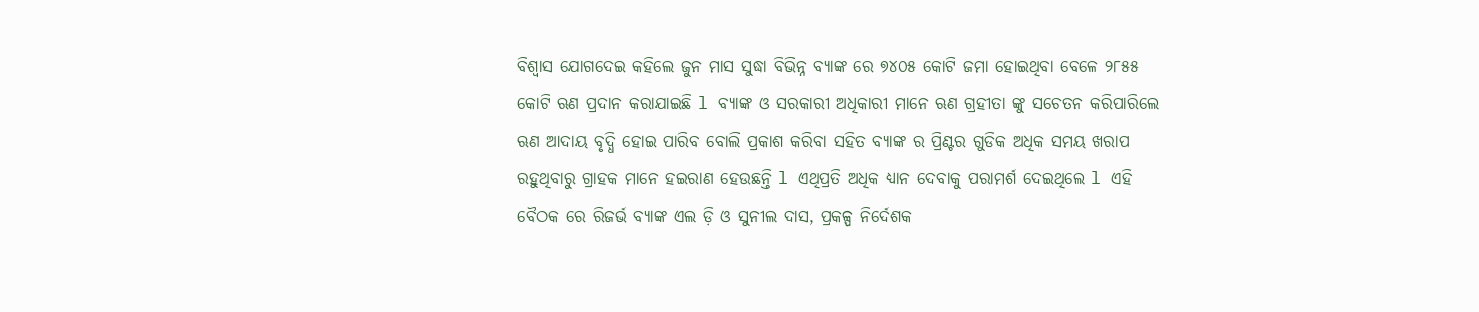ବିଶ୍ୱାସ ଯୋଗଦେଇ କହିଲେ ଜୁନ ମାସ ସୁଦ୍ଧା ବିଭିନ୍ନ ବ୍ୟାଙ୍କ ରେ ୭୪୦୫ କୋଟି ଜମା ହୋଇଥିବା ବେଳେ ୨୮୫୫ କୋଟି ଋଣ ପ୍ରଦାନ କରାଯାଇଛି l ବ୍ୟାଙ୍କ ଓ ସରକାରୀ ଅଧିକାରୀ ମାନେ ଋଣ ଗ୍ରହୀତା ଙ୍କୁ ସଚେତନ କରିପାରିଲେ ଋଣ ଆଦାୟ ବୃଦ୍ଧି ହୋଇ ପାରିବ ବୋଲି ପ୍ରକାଶ କରିବା ସହିତ ବ୍ୟାଙ୍କ ର ପ୍ରିଣ୍ଟର ଗୁଡିକ ଅଧିକ ସମୟ ଖରାପ ରହୁଥିବାରୁ ଗ୍ରାହକ ମାନେ ହଇରାଣ ହେଉଛନ୍ତି l ଏଥିପ୍ରତି ଅଧିକ ଧ୍ୟାନ ଦେବାକୁ ପରାମର୍ଶ ଦେଇଥିଲେ l ଏହି ବୈଠକ ରେ ରିଜର୍ଭ ବ୍ୟାଙ୍କ ଏଲ ଡ଼ି ଓ ସୁନୀଲ ଦାସ, ପ୍ରକଳ୍ପ ନିର୍ଦେଶକ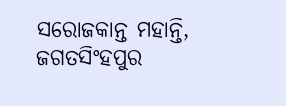ସରୋଜକାନ୍ତ ମହାନ୍ତି, ଜଗତସିଂହପୁର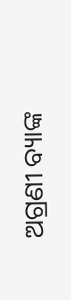ଅଗ୍ରଣୀ ବ୍ୟାଙ୍କ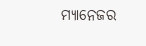ମ୍ୟାନେଜର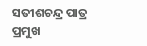ସତୀଶଚନ୍ଦ୍ର ପାତ୍ର ପ୍ରମୁଖ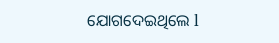ଯୋଗଦେଇଥିଲେ l